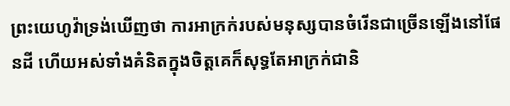ព្រះយេហូវ៉ាទ្រង់ឃើញថា ការអាក្រក់របស់មនុស្សបានចំរើនជាច្រើនឡើងនៅផែនដី ហើយអស់ទាំងគំនិតក្នុងចិត្តគេក៏សុទ្ធតែអាក្រក់ជានិ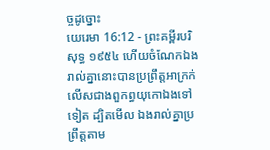ច្ចដូច្នោះ
យេរេមា 16:12 - ព្រះគម្ពីរបរិសុទ្ធ ១៩៥៤ ហើយចំណែកឯងរាល់គ្នានោះបានប្រព្រឹត្តអាក្រក់ លើសជាងពួកព្ធយុកោឯងទៅទៀត ដ្បិតមើល ឯងរាល់គ្នាប្រព្រឹត្តតាម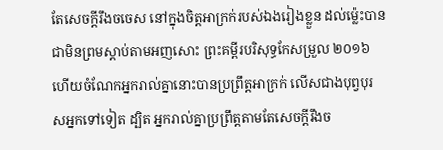តែសេចក្ដីរឹងចចេស នៅក្នុងចិត្តអាក្រក់របស់ឯងរៀងខ្លួន ដល់ម៉្លេះបានជាមិនព្រមស្តាប់តាមអញសោះ ព្រះគម្ពីរបរិសុទ្ធកែសម្រួល ២០១៦ ហើយចំណែកអ្នករាល់គ្នានោះបានប្រព្រឹត្តអាក្រក់ លើសជាងបុព្វបុរសអ្នកទៅទៀត ដ្បិត អ្នករាល់គ្នាប្រព្រឹត្តតាមតែសេចក្ដីរឹងច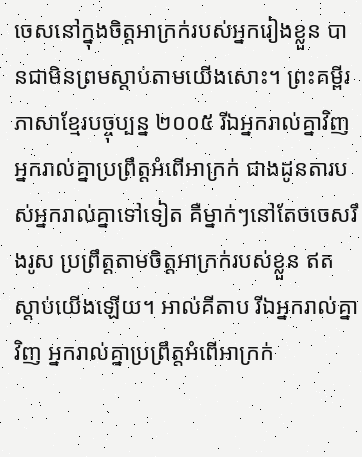ចេសនៅក្នុងចិត្តអាក្រក់របស់អ្នករៀងខ្លួន បានជាមិនព្រមស្តាប់តាមយើងសោះ។ ព្រះគម្ពីរភាសាខ្មែរបច្ចុប្បន្ន ២០០៥ រីឯអ្នករាល់គ្នាវិញ អ្នករាល់គ្នាប្រព្រឹត្តអំពើអាក្រក់ ជាងដូនតារបស់អ្នករាល់គ្នាទៅទៀត គឺម្នាក់ៗនៅតែចចេសរឹងរូស ប្រព្រឹត្តតាមចិត្តអាក្រក់របស់ខ្លួន ឥតស្ដាប់យើងឡើយ។ អាល់គីតាប រីឯអ្នករាល់គ្នាវិញ អ្នករាល់គ្នាប្រព្រឹត្តអំពើអាក្រក់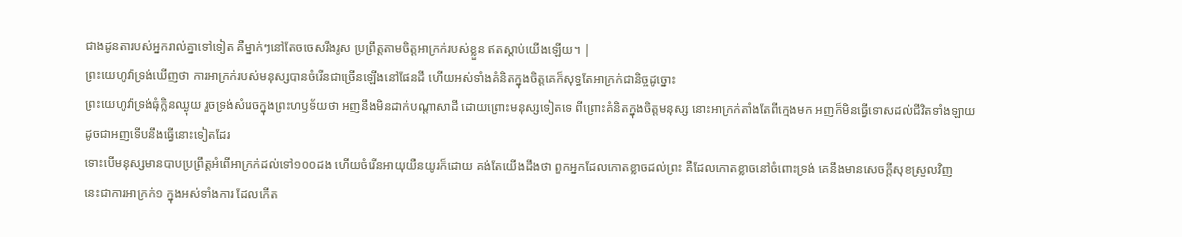ជាងដូនតារបស់អ្នករាល់គ្នាទៅទៀត គឺម្នាក់ៗនៅតែចចេសរឹងរូស ប្រព្រឹត្តតាមចិត្តអាក្រក់របស់ខ្លួន ឥតស្ដាប់យើងឡើយ។ |
ព្រះយេហូវ៉ាទ្រង់ឃើញថា ការអាក្រក់របស់មនុស្សបានចំរើនជាច្រើនឡើងនៅផែនដី ហើយអស់ទាំងគំនិតក្នុងចិត្តគេក៏សុទ្ធតែអាក្រក់ជានិច្ចដូច្នោះ
ព្រះយេហូវ៉ាទ្រង់ធុំក្លិនឈ្ងុយ រួចទ្រង់សំរេចក្នុងព្រះហឫទ័យថា អញនឹងមិនដាក់បណ្តាសាដី ដោយព្រោះមនុស្សទៀតទេ ពីព្រោះគំនិតក្នុងចិត្តមនុស្ស នោះអាក្រក់តាំងតែពីក្មេងមក អញក៏មិនធ្វើទោសដល់ជីវិតទាំងឡាយ ដូចជាអញទើបនឹងធ្វើនោះទៀតដែរ
ទោះបើមនុស្សមានបាបប្រព្រឹត្តអំពើអាក្រក់ដល់ទៅ១០០ដង ហើយចំរើនអាយុយឺនយូរក៏ដោយ គង់តែយើងដឹងថា ពួកអ្នកដែលកោតខ្លាចដល់ព្រះ គឺដែលកោតខ្លាចនៅចំពោះទ្រង់ គេនឹងមានសេចក្ដីសុខស្រួលវិញ
នេះជាការអាក្រក់១ ក្នុងអស់ទាំងការ ដែលកើត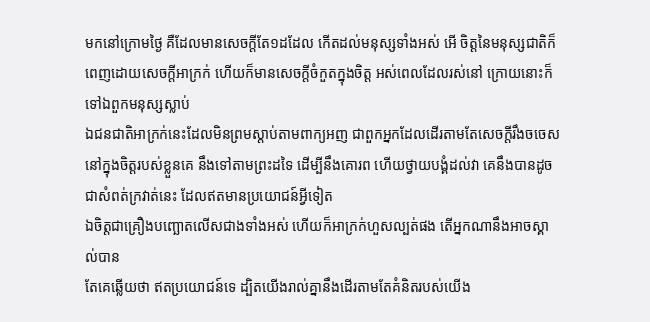មកនៅក្រោមថ្ងៃ គឺដែលមានសេចក្ដីតែ១ដដែល កើតដល់មនុស្សទាំងអស់ អើ ចិត្តនៃមនុស្សជាតិក៏ពេញដោយសេចក្ដីអាក្រក់ ហើយក៏មានសេចក្ដីចំកួតក្នុងចិត្ត អស់ពេលដែលរស់នៅ ក្រោយនោះក៏ទៅឯពួកមនុស្សស្លាប់
ឯជនជាតិអាក្រក់នេះដែលមិនព្រមស្តាប់តាមពាក្យអញ ជាពួកអ្នកដែលដើរតាមតែសេចក្ដីរឹងចចេស នៅក្នុងចិត្តរបស់ខ្លួនគេ នឹងទៅតាមព្រះដទៃ ដើម្បីនឹងគោរព ហើយថ្វាយបង្គំដល់វា គេនឹងបានដូចជាសំពត់ក្រវាត់នេះ ដែលឥតមានប្រយោជន៍អ្វីទៀត
ឯចិត្តជាគ្រឿងបញ្ឆោតលើសជាងទាំងអស់ ហើយក៏អាក្រក់ហួសល្បត់ផង តើអ្នកណានឹងអាចស្គាល់បាន
តែគេឆ្លើយថា ឥតប្រយោជន៍ទេ ដ្បិតយើងរាល់គ្នានឹងដើរតាមតែគំនិតរបស់យើង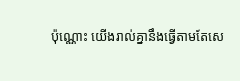ប៉ុណ្ណោះ យើងរាល់គ្នានឹងធ្វើតាមតែសេ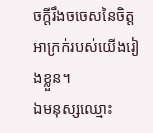ចក្ដីរឹងចចេសនៃចិត្តអាក្រក់របស់យើងរៀងខ្លួន។
ឯមនុស្សឈ្មោះ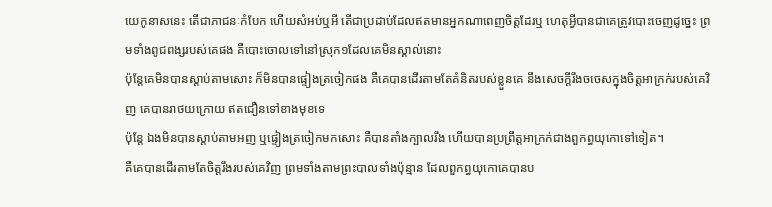យេកូនាសនេះ តើជាភាជនៈកំបែក ហើយសំអប់ឬអី តើជាប្រដាប់ដែលឥតមានអ្នកណាពេញចិត្តដែរឬ ហេតុអ្វីបានជាគេត្រូវបោះចេញដូច្នេះ ព្រមទាំងពូជពង្សរបស់គេផង គឺបោះចោលទៅនៅស្រុក១ដែលគេមិនស្គាល់នោះ
ប៉ុន្តែគេមិនបានស្តាប់តាមសោះ ក៏មិនបានផ្ទៀងត្រចៀកផង គឺគេបានដើរតាមតែគំនិតរបស់ខ្លួនគេ នឹងសេចក្ដីរឹងចចេសក្នុងចិត្តអាក្រក់របស់គេវិញ គេបានរាថយក្រោយ ឥតជឿនទៅខាងមុខទេ
ប៉ុន្តែ ឯងមិនបានស្តាប់តាមអញ ឬផ្ទៀងត្រចៀកមកសោះ គឺបានតាំងក្បាលរឹង ហើយបានប្រព្រឹត្តអាក្រក់ជាងពួកព្ធយុកោទៅទៀត។
គឺគេបានដើរតាមតែចិត្តរឹងរបស់គេវិញ ព្រមទាំងតាមព្រះបាលទាំងប៉ុន្មាន ដែលពួកព្ធយុកោគេបានប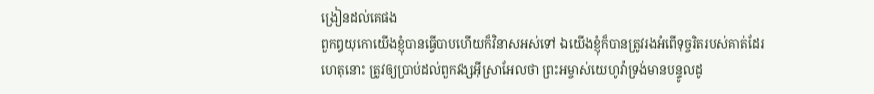ង្រៀនដល់គេផង
ពួកឰយុកោយើងខ្ញុំបានធ្វើបាបហើយក៏វិនាសអស់ទៅ ឯយើងខ្ញុំក៏បានត្រូវរងអំពើទុច្ចរិតរបស់គាត់ដែរ
ហេតុនោះ ត្រូវឲ្យប្រាប់ដល់ពួកវង្សអ៊ីស្រាអែលថា ព្រះអម្ចាស់យេហូវ៉ាទ្រង់មានបន្ទូលដូ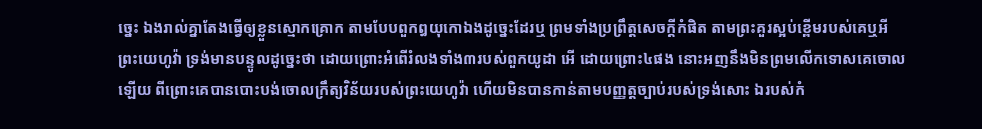ច្នេះ ឯងរាល់គ្នាតែងធ្វើឲ្យខ្លួនស្មោកគ្រោក តាមបែបពួកឰយុកោឯងដូច្នេះដែរឬ ព្រមទាំងប្រព្រឹត្តសេចក្ដីកំផិត តាមព្រះគួរស្អប់ខ្ពើមរបស់គេឬអី
ព្រះយេហូវ៉ា ទ្រង់មានបន្ទូលដូច្នេះថា ដោយព្រោះអំពើរំលងទាំង៣របស់ពួកយូដា អើ ដោយព្រោះ៤ផង នោះអញនឹងមិនព្រមលើកទោសគេចោលឡើយ ពីព្រោះគេបានបោះបង់ចោលក្រឹត្យវិន័យរបស់ព្រះយេហូវ៉ា ហើយមិនបានកាន់តាមបញ្ញត្តច្បាប់របស់ទ្រង់សោះ ឯរបស់កំ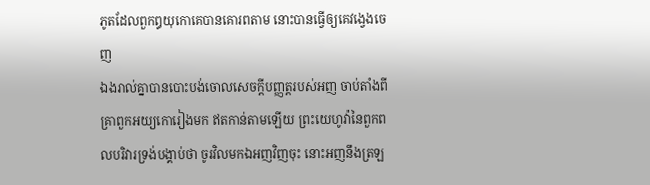ភូតដែលពួកឰយុកោគេបានគោរពតាម នោះបានធ្វើឲ្យគេវង្វេងចេញ
ឯងរាល់គ្នាបានបោះបង់ចោលសេចក្ដីបញ្ញត្តរបស់អញ ចាប់តាំងពីគ្រាពួកអយ្យកោរៀងមក ឥតកាន់តាមឡើយ ព្រះយេហូវ៉ានៃពួកពលបរិវារទ្រង់បង្គាប់ថា ចូរវិលមកឯអញវិញចុះ នោះអញនឹងត្រឡ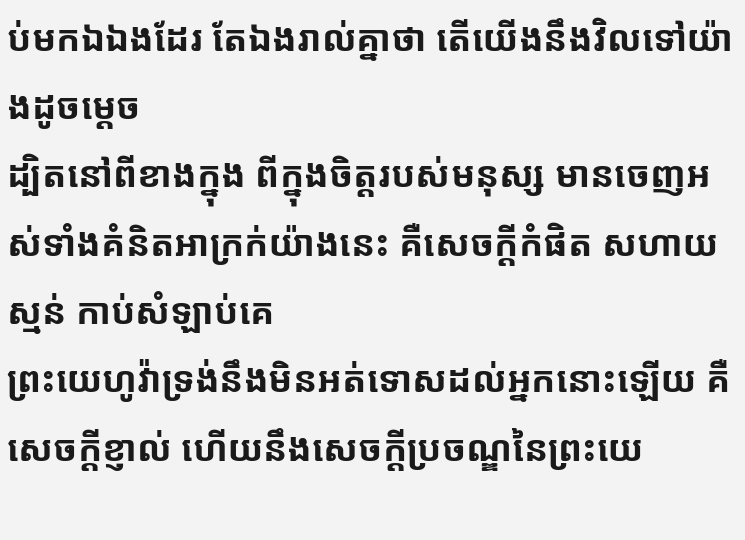ប់មកឯឯងដែរ តែឯងរាល់គ្នាថា តើយើងនឹងវិលទៅយ៉ាងដូចម្តេច
ដ្បិតនៅពីខាងក្នុង ពីក្នុងចិត្តរបស់មនុស្ស មានចេញអស់ទាំងគំនិតអាក្រក់យ៉ាងនេះ គឺសេចក្ដីកំផិត សហាយស្មន់ កាប់សំឡាប់គេ
ព្រះយេហូវ៉ាទ្រង់នឹងមិនអត់ទោសដល់អ្នកនោះឡើយ គឺសេចក្ដីខ្ញាល់ ហើយនឹងសេចក្ដីប្រចណ្ឌនៃព្រះយេ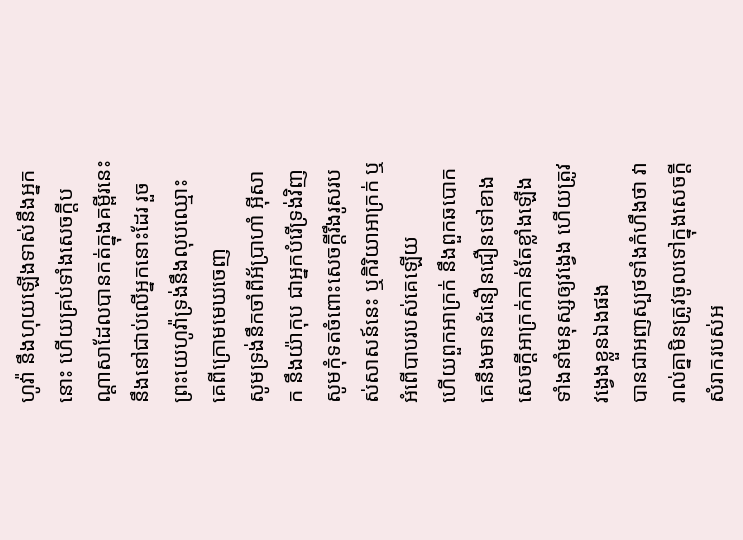ហូវ៉ា នឹងហុយឡើងទាស់នឹងអ្នកនោះ ហើយគ្រប់ទាំងសេចក្ដីបណ្តាសាដែលបានកត់ក្នុងគម្ពីរនេះ នឹងនៅជាប់លើអ្នកនោះដែរ រួចព្រះយេហូវ៉ាទ្រង់នឹងលុបឈ្មោះគេពីក្រោមមេឃចេញ
សូមទ្រង់នឹកចាំពីអ័ប្រាហាំ អ៊ីសាក នឹងយ៉ាកុប ជាអ្នកបំរើទ្រង់វិញ សូមកុំទតចំពោះសេចក្ដីរឹងរូសរបស់សាសន៍នេះ ឬកិរិយាអាក្រក់ ឬអំពើបាបរបស់គេឡើយ
ហើយពួកអាក្រក់ នឹងពួកឆបោក គេនឹងមានជំនឿនជឿនទៅខាងសេចក្ដីអាក្រក់កាន់តែខ្លាំងឡើង ទាំងនាំមនុស្សឲ្យវង្វេង ហើយត្រូវវង្វេងខ្លួនឯងផង
បានជាអញស្បថទាំងកំហឹងថា វារាល់គ្នាមិនត្រូវចូលទៅក្នុងសេចក្ដីសំរាករបស់អ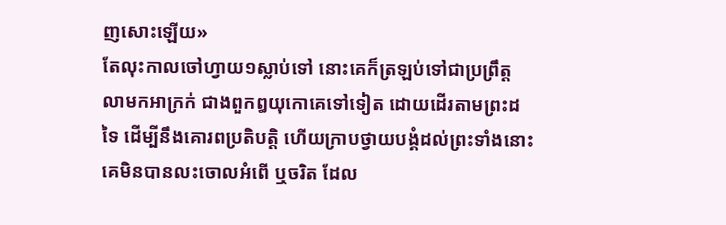ញសោះឡើយ»
តែលុះកាលចៅហ្វាយ១ស្លាប់ទៅ នោះគេក៏ត្រឡប់ទៅជាប្រព្រឹត្តលាមកអាក្រក់ ជាងពួកឰយុកោគេទៅទៀត ដោយដើរតាមព្រះដទៃ ដើម្បីនឹងគោរពប្រតិបត្តិ ហើយក្រាបថ្វាយបង្គំដល់ព្រះទាំងនោះ គេមិនបានលះចោលអំពើ ឬចរិត ដែល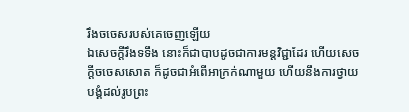រឹងចចេសរបស់គេចេញឡើយ
ឯសេចក្ដីរឹងទទឹង នោះក៏ជាបាបដូចជាការមន្តវិជ្ជាដែរ ហើយសេចក្ដីចចេសសោត ក៏ដូចជាអំពើអាក្រក់ណាមួយ ហើយនឹងការថ្វាយបង្គំដល់រូបព្រះ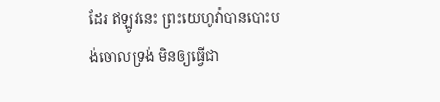ដែរ ឥឡូវនេះ ព្រះយេហូវ៉ាបានបោះបង់ចោលទ្រង់ មិនឲ្យធ្វើជា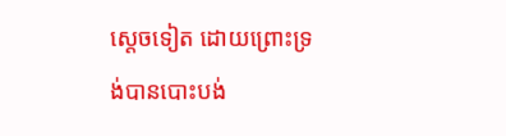ស្តេចទៀត ដោយព្រោះទ្រង់បានបោះបង់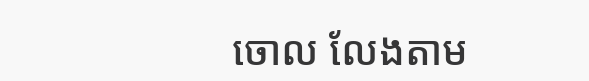ចោល លែងតាម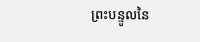ព្រះបន្ទូលនៃ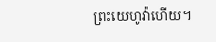ព្រះយេហូវ៉ាហើយ។